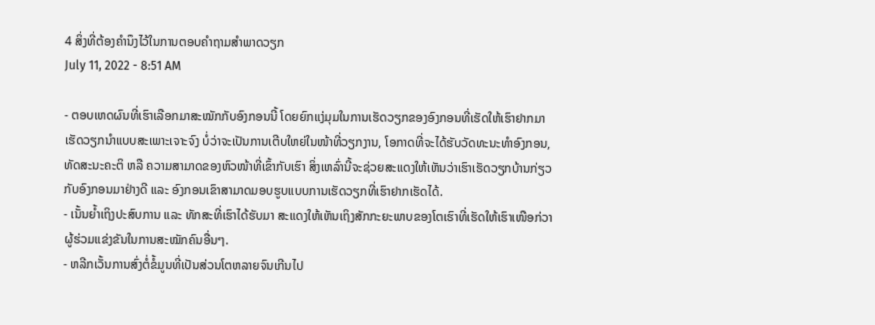4 ສິ່ງທີ່ຕ້ອງຄຳນຶງໄວ້ໃນການຕອບຄຳຖາມສຳພາດວຽກ
July 11, 2022 - 8:51 AM

- ຕອບເຫດຜົນທີ່ເຮົາເລືອກມາສະໝັກກັບອົງກອນນີ້ ໂດຍຍົກແງ່ມຸມໃນການເຮັດວຽກຂອງອົງກອນທີ່ເຮັດໃຫ້ເຮົາຢາກມາເຮັດວຽກນຳແບບສະເພາະເຈາະຈົງ ບໍ່ວ່າຈະເປັນການເຕີບໃຫຍ່ໃນໜ້າທີ່ວຽກງານ, ໂອກາດທີ່ຈະໄດ້ຮັບວັດທະນະທຳອົງກອນ, ທັດສະນະຄະຕິ ຫລື ຄວາມສາມາດຂອງຫົວໜ້າທີ່ເຂົ້າກັບເຮົາ ສິ່ງເຫລົ່ານີ້ຈະຊ່ວຍສະແດງໃຫ້ເຫັນວ່າເຮົາເຮັດວຽກບ້ານກ່ຽວກັບອົງກອນມາຢ່າງດີ ແລະ ອົງກອນເຂົາສາມາດມອບຮູບແບບການເຮັດວຽກທີ່ເຮົາຢາກເຮັດໄດ້.
- ເນັ້ນຍ້ຳເຖິງປະສົບການ ແລະ ທັກສະທີ່ເຮົາໄດ້ຮັບມາ ສະແດງໃຫ້ເຫັນເຖິງສັກກະຍະພາບຂອງໂຕເຮົາທີ່ເຮັດໃຫ້ເຮົາເໜືອກ່ວາຜູ້ຮ່ວມແຂ່ງຂັນໃນການສະໝັກຄົນອື່ນໆ.
- ຫລີກເວັ້ນການສົ່ງຕໍ່ຂໍ້ມູນທີ່ເປັນສ່ວນໂຕຫລາຍຈົນເກີນໄປ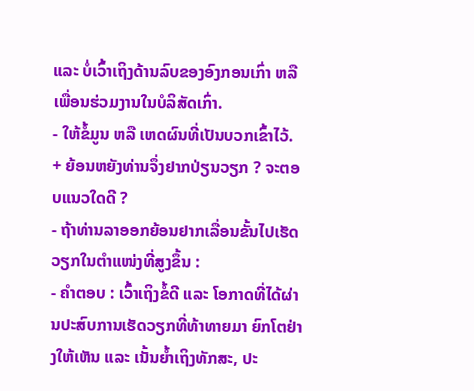ແລະ ບໍ່ເວົ້າເຖິງດ້ານລົບຂອງອົງກອນເກົ່າ ຫລື ເພື່ອນຮ່ວມງານໃນບໍລິສັດເກົ່າ.
- ໃຫ້ຂໍ້ມູນ ຫລື ເຫດຜົນທີ່ເປັນບວກເຂົ້າໄວ້.
+ ຍ້ອນຫຍັງທ່ານຈຶ່ງຢາກປ່ຽນວຽກ ? ຈະຕອບແນວໃດດີ ?
- ຖ້າທ່ານລາອອກຍ້ອນຢາກເລື່ອນຂັ້ນໄປເຮັດວຽກໃນຕຳແໜ່ງທີ່ສູງຂຶ້ນ :
- ຄຳຕອບ : ເວົ້າເຖິງຂໍ້ດີ ແລະ ໂອກາດທີ່ໄດ້ຜ່ານປະສົບການເຮັດວຽກທີ່ທ້າທາຍມາ ຍົກໂຕຢ່າງໃຫ້ເຫັນ ແລະ ເນັ້ນຍ້ຳເຖິງທັກສະ, ປະ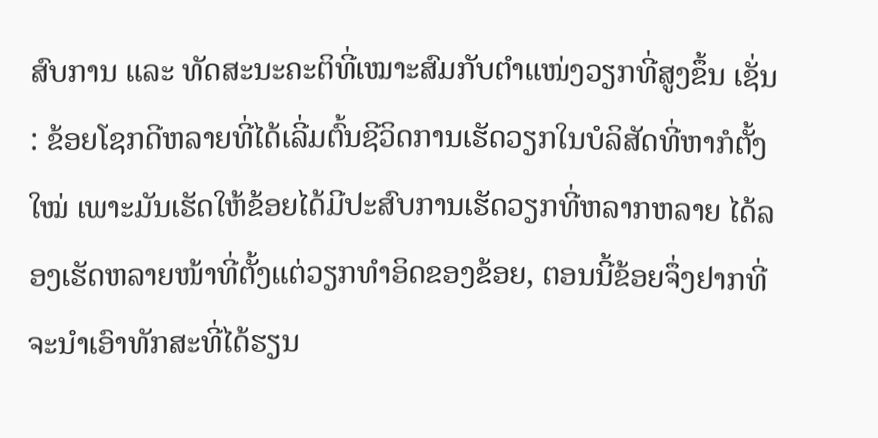ສົບການ ແລະ ທັດສະນະຄະຕິທີ່ເໝາະສົມກັບຕຳແໜ່ງວຽກທີ່ສູງຂຶ້ນ ເຊັ່ນ : ຂ້ອຍໂຊກດີຫລາຍທີ່ໄດ້ເລີ່ມຕົ້ນຊີວິດການເຮັດວຽກໃນບໍລິສັດທີ່ຫາກໍຕັ້ງໃໝ່ ເພາະມັນເຮັດໃຫ້ຂ້ອຍໄດ້ມີປະສົບການເຮັດວຽກທີ່ຫລາກຫລາຍ ໄດ້ລອງເຮັດຫລາຍໜ້າທີ່ຕັ້ງແຕ່ວຽກທຳອິດຂອງຂ້ອຍ, ຕອນນີ້ຂ້ອຍຈຶ່ງຢາກທີ່ຈະນຳເອົາທັກສະທີ່ໄດ້ຮຽນ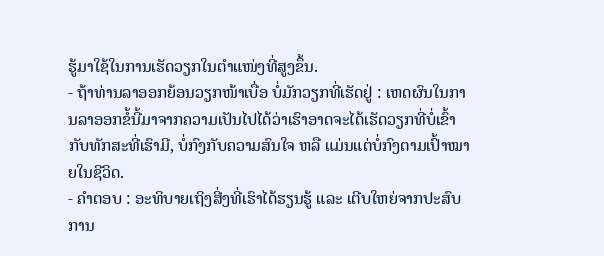ຮູ້ມາໃຊ້ໃນການເຮັດວຽກໃນຕຳແໜ່ງທີ່ສູງຂຶ້ນ.
- ຖ້າທ່ານລາອອກຍ້ອນວຽກໜ້າເບື່ອ ບໍ່ມັກວຽກທີ່ເຮັດຢູ່ : ເຫດຜົນໃນການລາອອກຂໍ້ນີ້ມາຈາກຄວາມເປັນໄປໄດ້ວ່າເຮົາອາດຈະໄດ້ເຮັດວຽກທີ່ບໍ່ເຂົ້າກັບທັກສະທີ່ເຮົາມີ, ບໍ່ກົງກັບຄວາມສົນໃຈ ຫລື ແມ່ນແຕ່ບໍ່ກົງຕາມເປົ້າໝາຍໃນຊີວິດ.
- ຄຳຕອບ : ອະທິບາຍເຖິງສີ່ງທີ່ເຮົາໄດ້ຮຽນຮູ້ ແລະ ເຕີບໃຫຍ່ຈາກປະສົບການ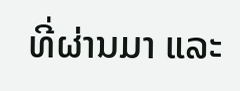ທີ່ຜ່ານມາ ແລະ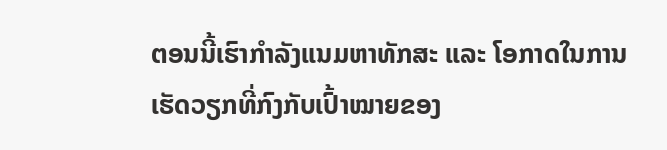ຕອນນີ້ເຮົາກຳລັງແນມຫາທັກສະ ແລະ ໂອກາດໃນການເຮັດວຽກທີ່ກົງກັບເປົ້າໝາຍຂອງ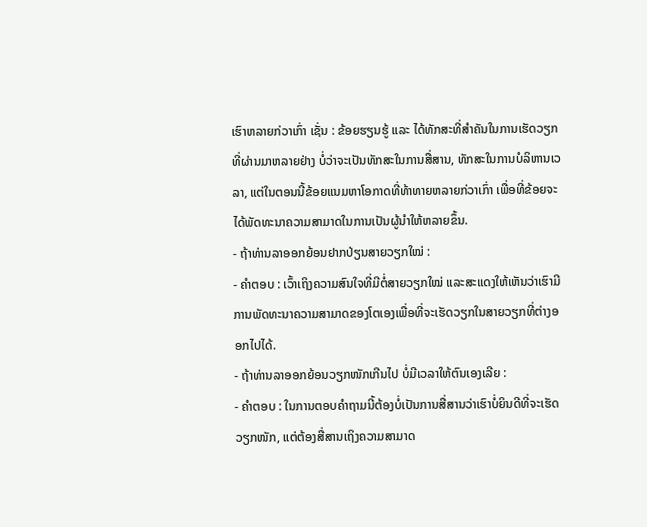ເຮົາຫລາຍກ່ວາເກົ່າ ເຊັ່ນ : ຂ້ອຍຮຽນຮູ້ ແລະ ໄດ້ທັກສະທີ່ສຳຄັນໃນການເຮັດວຽກທີ່ຜ່ານມາຫລາຍຢ່າງ ບໍ່ວ່າຈະເປັນທັກສະໃນການສື່ສານ, ທັກສະໃນການບໍລິຫານເວລາ, ແຕ່ໃນຕອນນີ້ຂ້ອຍແນມຫາໂອກາດທີ່ທ້າທາຍຫລາຍກ່ວາເກົ່າ ເພື່ອທີ່ຂ້ອຍຈະໄດ້ພັດທະນາຄວາມສາມາດໃນການເປັນຜູ້ນຳໃຫ້ຫລາຍຂຶ້ນ.
- ຖ້າທ່ານລາອອກຍ້ອນຢາກປ່ຽນສາຍວຽກໃໝ່ :
- ຄຳຕອບ : ເວົ້າເຖິງຄວາມສົນໃຈທີ່ມີຕໍ່ສາຍວຽກໃໝ່ ແລະສະແດງໃຫ້ເຫັນວ່າເຮົາມີການພັດທະນາຄວາມສາມາດຂອງໂຕເອງເພື່ອທີ່ຈະເຮັດວຽກໃນສາຍວຽກທີ່ຕ່າງອອກໄປໄດ້.
- ຖ້າທ່ານລາອອກຍ້ອນວຽກໜັກເກີນໄປ ບໍ່ມີເວລາໃຫ້ຕົນເອງເລີຍ :
- ຄຳຕອບ : ໃນການຕອບຄຳຖາມນີ້ຕ້ອງບໍ່ເປັນການສື່ສານວ່າເຮົາບໍ່ຍິນດີທີ່ຈະເຮັດວຽກໜັກ, ແຕ່ຕ້ອງສື່ສານເຖິງຄວາມສາມາດ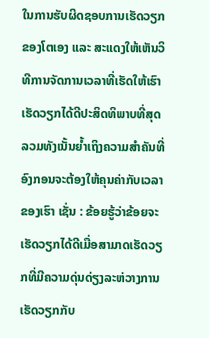ໃນການຮັບຜິດຊອບການເຮັດວຽກຂອງໂຕເອງ ແລະ ສະແດງໃຫ້ເຫັນວິທີການຈັດການເວລາທີ່ເຮັດໃຫ້ເຮົາເຮັດວຽກໄດ້ດີປະສິດທິພາບທີ່ສຸດ ລວມທັງເນັ້ນຍ້ຳເຖິງຄວາມສຳຄັນທີ່ອົງກອນຈະຕ້ອງໃຫ້ຄຸນຄ່າກັບເວລາຂອງເຮົາ ເຊັ່ນ : ຂ້ອຍຮູ້ວ່າຂ້ອຍຈະເຮັດວຽກໄດ້ດີເມື່ອສາມາດເຮັດວຽກທີ່ມີຄວາມດຸ່ນດ່ຽງລະຫ່ວາງການເຮັດວຽກກັບ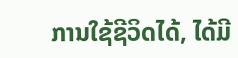ການໃຊ້ຊີວິດໄດ້, ໄດ້ມີ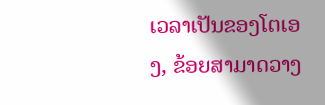ເວລາເປັນຂອງໂຕເອງ, ຂ້ອຍສາມາດວາງ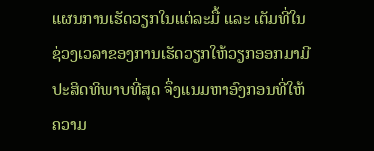ແຜນການເຮັດວຽກໃນແຕ່ລະມື້ ແລະ ເຕັມທີ່ໃນຊ່ວງເວລາຂອງການເຮັດວຽກໃຫ້ວຽກອອກມາມີປະສິດທິພາບທີ່ສຸດ ຈຶ່ງແນມຫາອົງກອນທີ່ໃຫ້ຄວາມ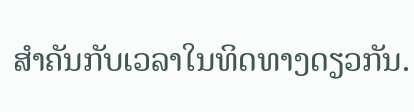ສຳຄັນກັບເວລາໃນທິດທາງດຽວກັນ.